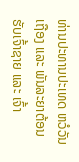ທ່ານປະທານປະເທດ ຫວໍວັນເຖືອງ ແລະ ພັນລະຍາຕ້ອນຮັບເຈົ້າຊາຍ ແລະ ເຈົ້າ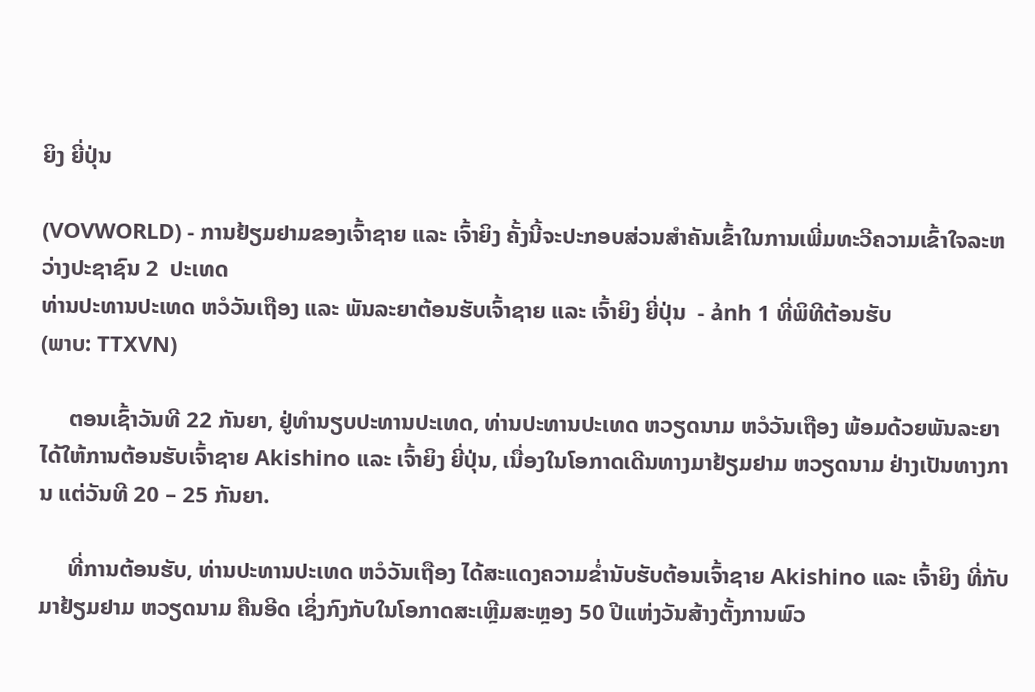ຍິງ ຍີ່ປຸ່ນ

(VOVWORLD) - ການຢ້ຽມຢາມຂອງເຈົ້າຊາຍ ແລະ ເຈົ້າຍິງ ຄັ້ງນີ້ຈະປະກອບສ່ວນສຳຄັນເຂົ້າໃນການເພີ່ມທະວີຄວາມເຂົ້າໃຈລະຫວ່າງປະຊາຊົນ 2  ປະເທດ
ທ່ານປະທານປະເທດ ຫວໍວັນເຖືອງ ແລະ ພັນລະຍາຕ້ອນຮັບເຈົ້າຊາຍ ແລະ ເຈົ້າຍິງ ຍີ່ປຸ່ນ  - ảnh 1 ທີ່ພິທີຕ້ອນຮັບ
(ພາບ: TTXVN)

     ຕອນເຊົ້າວັນທີ 22 ກັນຍາ, ຢູ່ທຳນຽບປະທານປະເທດ, ທ່ານປະທານປະເທດ ຫວຽດນາມ ຫວໍວັນເຖືອງ ພ້ອມດ້ວຍພັນລະຍາ ໄດ້ໃຫ້ການຕ້ອນຮັບເຈົ້າຊາຍ Akishino ແລະ ເຈົ້າຍິງ ຍີ່ປຸ່ນ, ເນື່ອງໃນໂອກາດເດີນທາງມາຢ້ຽມຢາມ ຫວຽດນາມ ຢ່າງເປັນທາງການ ແຕ່ວັນທີ 20 – 25 ກັນຍາ.

     ທີ່ການຕ້ອນຮັບ, ທ່ານປະທານປະເທດ ຫວໍວັນເຖືອງ ໄດ້ສະແດງຄວາມຂ່ຳນັບຮັບຕ້ອນເຈົ້າຊາຍ Akishino ແລະ ເຈົ້າຍິງ ທີ່ກັບມາຢ້ຽມຢາມ ຫວຽດນາມ ຄືນອີດ ເຊິ່ງກົງກັບໃນໂອກາດສະເຫຼີມສະຫຼອງ 50 ປີແຫ່ງວັນສ້າງຕັ້ງການພົວ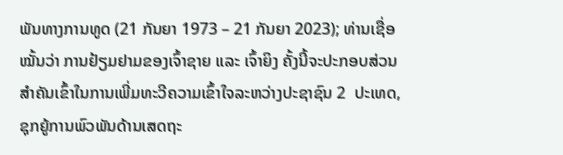ພັນທາງການທູດ (21 ກັນຍາ 1973 – 21 ກັນຍາ 2023); ທ່ານເຊື່ອໝັ້ນວ່າ ການຢ້ຽມຢາມຂອງເຈົ້າຊາຍ ແລະ ເຈົ້າຍິງ ຄັ້ງນີ້ຈະປະກອບສ່ວນສຳຄັນເຂົ້າໃນການເພີ່ມທະວີຄວາມເຂົ້າໃຈລະຫວ່າງປະຊາຊົນ 2  ປະເທດ, ຊຸກຍູ້ການພົວພັນດ້ານເສດຖະ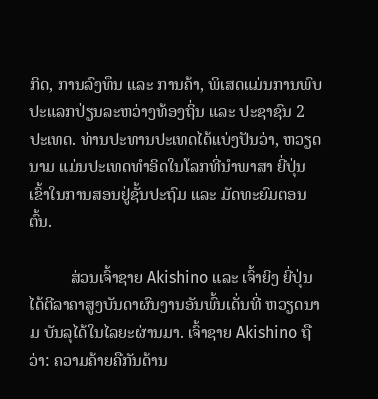ກິດ, ການລົງທຶນ ແລະ ການຄ້າ, ພິເສດແມ່ນການພົບປະແລກປ່ຽນລະຫວ່າງທ້ອງຖິ່ນ ແລະ ປະຊາຊົນ 2 ປະເທດ. ທ່ານປະທານປະເທດໄດ້ແບ່ງປັນວ່າ, ຫວຽດນາມ ແມ່ນປະເທດທຳອິດໃນໂລກທີ່ນຳພາສາ ຍີ່ປຸ່ນ ເຂົ້າໃນການສອນຢູ່ຊັ້ນປະຖົມ ແລະ ມັດທະຍົມຕອນຕົ້ນ.

          ສ່ວນເຈົ້າຊາຍ Akishino ແລະ ເຈົ້າຍິງ ຍີ່ປຸ່ນ ໄດ້ຕີລາຄາສູງບັນດາຜົນງານອັນພົ້ນເດັ່ນທີ່ ຫວຽດນາມ ບັນລຸໄດ້ໃນໄລຍະຜ່ານມາ. ເຈົ້າຊາຍ Akishino ຖືວ່າ: ຄວາມຄ້າຍຄືກັນດ້ານ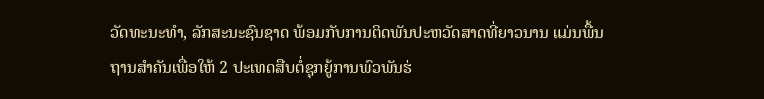ວັດທະນະທຳ, ລັກສະນະຊົນຊາດ ພ້ອມກັບການຕິດພັນປະຫວັດສາດທີ່ຍາວນານ ແມ່ນພື້ນຖານສຳຄັນເພື່ອໃຫ້ 2 ປະເທດສືບຕໍ່ຊຸກຍູ້ການພົວພັນຮ່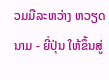ວມມືລະຫວ່າງ ຫວຽດນາມ - ຍີ່ປຸ່ນ ໃຫ້ຂຶ້ນສູ່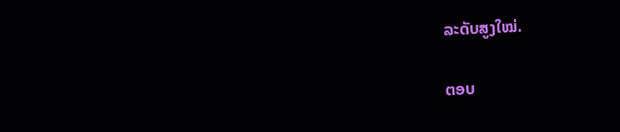ລະດັບສູງໃໝ່.

ຕອບ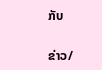ກັບ

ຂ່າວ/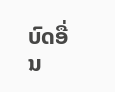ບົດອື່ນ